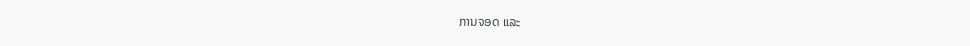ການຈອດ ແລະ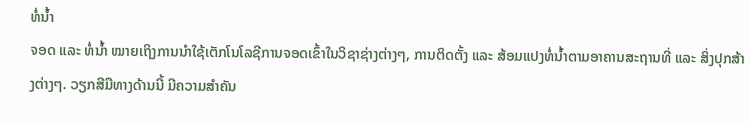ທໍ່ນ້ຳ
ຈອດ ແລະ ທໍ່ນ້ຳ ໝາຍເຖິງການນຳໃຊ້ເຕັກໂນໂລຊີການຈອດເຂົ້າໃນວິຊາຊ່າງຕ່າງໆ, ການຕິດຕັ້ງ ແລະ ສ້ອມແປງທໍ່ນ້ຳຕາມອາຄານສະຖານທີ່ ແລະ ສິ່ງປຸກສ້າງຕ່າງໆ. ວຽກສີມືທາງດ້ານນີ້ ມີຄວາມສຳຄັນ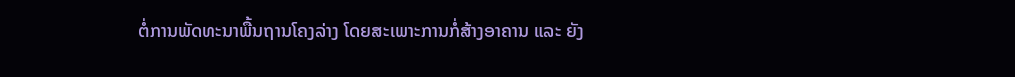ຕໍ່ການພັດທະນາພື້ນຖານໂຄງລ່າງ ໂດຍສະເພາະການກໍ່ສ້າງອາຄານ ແລະ ຍັງ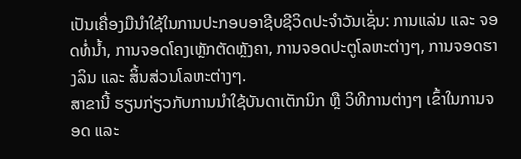ເປັນເຄື່ອງມືນຳໃຊ້ໃນການປະກອບອາຊີບຊີວິດປະຈຳວັນເຊັ່ນ: ການແລ່ນ ແລະ ຈອດທໍ່ນ້ຳ, ການຈອດໂຄງເຫຼັກຕັດຫຼັງຄາ, ການຈອດປະຕູໂລຫະຕ່າງໆ, ການຈອດຮາງລິນ ແລະ ສິ້ນສ່ວນໂລຫະຕ່າງໆ.
ສາຂານີ້ ຮຽນກ່ຽວກັບການນໍາໃຊ້ບັນດາເຕັກນິກ ຫຼື ວິທີການຕ່າງໆ ເຂົ້າໃນການຈອດ ແລະ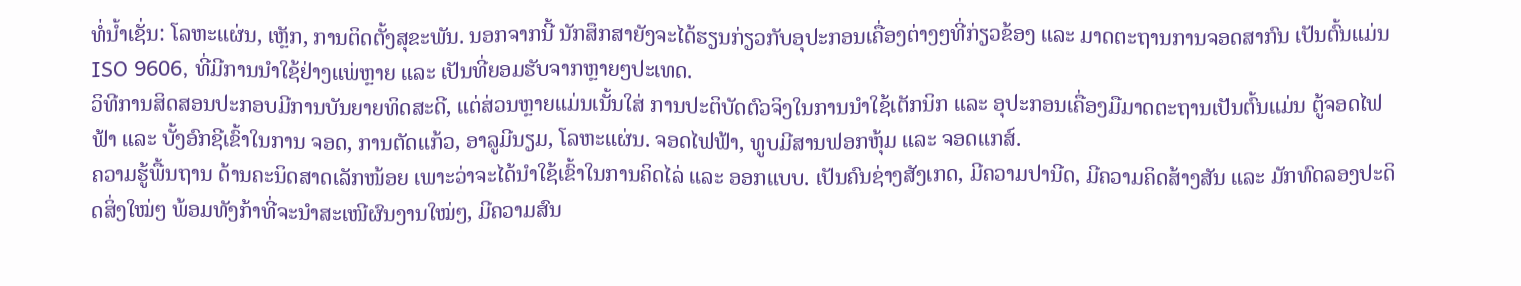ທໍ່ນ້ຳເຊັ່ນ: ໂລຫະແຜ່ນ, ເຫຼັກ, ການຕິດຕັ້ງສຸຂະພັນ. ນອກຈາກນີ້ ນັກສຶກສາຍັງຈະໄດ້ຮຽນກ່ຽວກັບອຸປະກອນເຄື່ອງຕ່າງໆທີ່ກ່ຽວຂ້ອງ ແລະ ມາດຕະຖານການຈອດສາກົນ ເປັນຕົ້ນແມ່ນ ISO 9606, ທີ່ມີການນຳໃຊ້ຢ່າງແພ່ຫຼາຍ ແລະ ເປັນທີ່ຍອມຮັບຈາກຫຼາຍໆປະເທດ.
ວິທີການສິດສອນປະກອບມີການບັນຍາຍທິດສະດີ, ແຕ່ສ່ວນຫຼາຍແມ່ນເນັ້ນໃສ່ ການປະຕິບັດຕົວຈິງໃນການນຳໃຊ້ເຕັກນິກ ແລະ ອຸປະກອນເຄື່ອງມືມາດຕະຖານເປັນຕົ້ນແມ່ນ ຕູ້ຈອດໄຟຟ້າ ແລະ ບັ້ງອົກຊີເຂົ້າໃນການ ຈອດ, ການຕັດແກ້ວ, ອາລູມີນຽມ, ໂລຫະແຜ່ນ. ຈອດໄຟຟ້າ, ທູບມີສານຟອກຫຸ້ມ ແລະ ຈອດແກສ໌.
ຄວາມຮູ້ພື້ນຖານ ດ້ານຄະນິດສາດເລັກໜ້ອຍ ເພາະວ່າຈະໄດ້ນໍາໃຊ້ເຂົ້າໃນການຄິດໄລ່ ແລະ ອອກແບບ. ເປັນຄົນຊ່າງສັງເກດ, ມີຄວາມປານີດ, ມີຄວາມຄິດສ້າງສັນ ແລະ ມັກທົດລອງປະດິດສິ່ງໃໝ່ໆ ພ້ອມທັງກ້າທີ່ຈະນຳສະເໜີຜົນງານໃໝ່ໆ, ມີຄວາມສົນ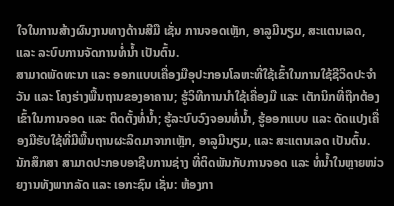ໃຈໃນການສ້າງຜົນງານທາງດ້ານສີມື ເຊັ່ນ ການຈອດເຫຼັກ, ອາລູມີນຽມ, ສະແຕນເລດ, ແລະ ລະບົບການຈັດການທໍ່ນໍ້າ ເປັນຕົ້ນ.
ສາມາດພັດທະນາ ແລະ ອອກແບບເຄື່ອງມືອຸປະກອນໂລຫະທີ່ໃຊ້ເຂົ້າໃນການໃຊ້ຊີວິດປະຈຳວັນ ແລະ ໂຄງຮ່າງພື້ນຖານຂອງອາຄານ; ຮູ້ວິທີການນຳໃຊ້ເຄື່ອງມື ແລະ ເຕັກນິກທີ່ຖືກຕ້ອງເຂົ້າໃນການຈອດ ແລະ ຕິດຕັ້ງທໍ່ນ້ຳ; ຮູ້ລະບົບວົງຈອນທໍ່ນ້ຳ, ຮູ້ອອກແບບ ແລະ ດັດແປງເຄື່ອງມືຮັບໃຊ້ທີ່ມີພື້ນຖານຜະລິດມາຈາກເຫຼັກ, ອາລູມີນຽມ, ແລະ ສະແຕນເລດ ເປັນຕົ້ນ.
ນັກສຶກສາ ສາມາດປະກອບອາຊີບການຊ່າງ ທີ່ຕິດພັນກັບການຈອດ ແລະ ທໍ່ນ້ຳໃນຫຼາຍໜ່ວຍງານທັງພາກລັດ ແລະ ເອກະຊົນ ເຊັ່ນ: ຫ້ອງກາ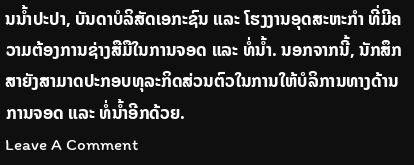ນນ້ຳປະປາ, ບັນດາບໍລິສັດເອກະຊົນ ແລະ ໂຮງງານອຸດສະຫະກໍາ ທີ່ມີຄວາມຕ້ອງການຊ່າງສືມືໃນການຈອດ ແລະ ທໍ່ນ້ຳ. ນອກຈາກນີ້, ນັກສຶກສາຍັງສາມາດປະກອບທຸລະກິດສ່ວນຕົວໃນການໃຫ້ບໍລິການທາງດ້ານການຈອດ ແລະ ທໍ່ນ້ຳອີກດ້ວຍ.
Leave A Comment